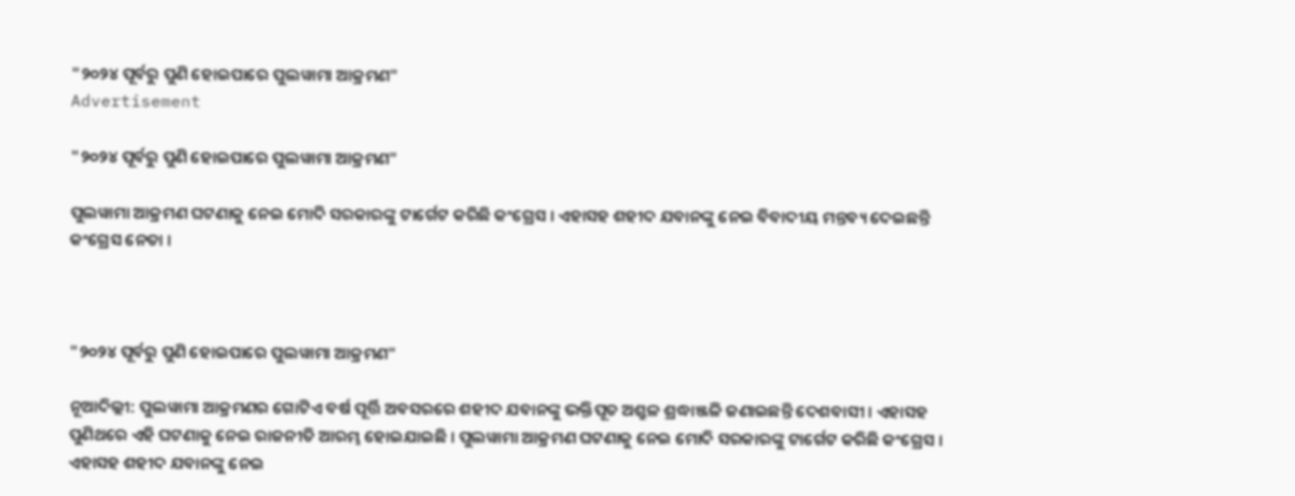"୨୦୨୪ ପୂର୍ବରୁ ପୁଣି ହୋଇପାରେ ପୁଲୱାମା ଆକ୍ରମଣ"
Advertisement

"୨୦୨୪ ପୂର୍ବରୁ ପୁଣି ହୋଇପାରେ ପୁଲୱାମା ଆକ୍ରମଣ"

ପୁଲୱାମା ଆକ୍ରମଣ ଘଟଣାକୁ ନେଇ ମୋଦି ସରକାରଙ୍କୁ ଟାର୍ଗେଟ କରିଛି କଂଗ୍ରେସ । ଏହାସହ ଶହୀଦ ଯବାନଙ୍କୁ ନେଇ ବିବାଦୀୟ ମନ୍ତବ୍ୟ ଦେଇଛନ୍ତି କଂଗ୍ରେସ ନେତା ।



"୨୦୨୪ ପୂର୍ବରୁ ପୁଣି ହୋଇପାରେ ପୁଲୱାମା ଆକ୍ରମଣ"

ନୂଆଦିଲ୍ଲୀ: ପୁଲୱାମା ଆକ୍ରମଣର ଗୋଟିଏ ବର୍ଷ ପୂର୍ତ୍ତି ଅବସରରେ ଶହୀଦ ଯବାନଙ୍କୁ ଭକ୍ତିପୂତ ଅଶ୍ରୁଳ ଶ୍ରଦ୍ଧାଞ୍ଜଳି ଜଣାଇଛନ୍ତି ଦେଶବାସୀ । ଏହାସହ ପୁଣିଥରେ ଏହି ଘଟଣାକୁ ନେଇ ରାଜନୀତି ଆରମ୍ଭ ହୋଇଯାଇଛି । ପୁଲୱାମା ଆକ୍ରମଣ ଘଟଣାକୁ ନେଇ ମୋଦି ସରକାରଙ୍କୁ ଟାର୍ଗେଟ କରିଛି କଂଗ୍ରେସ । ଏହାସହ ଶହୀଦ ଯବାନଙ୍କୁ ନେଇ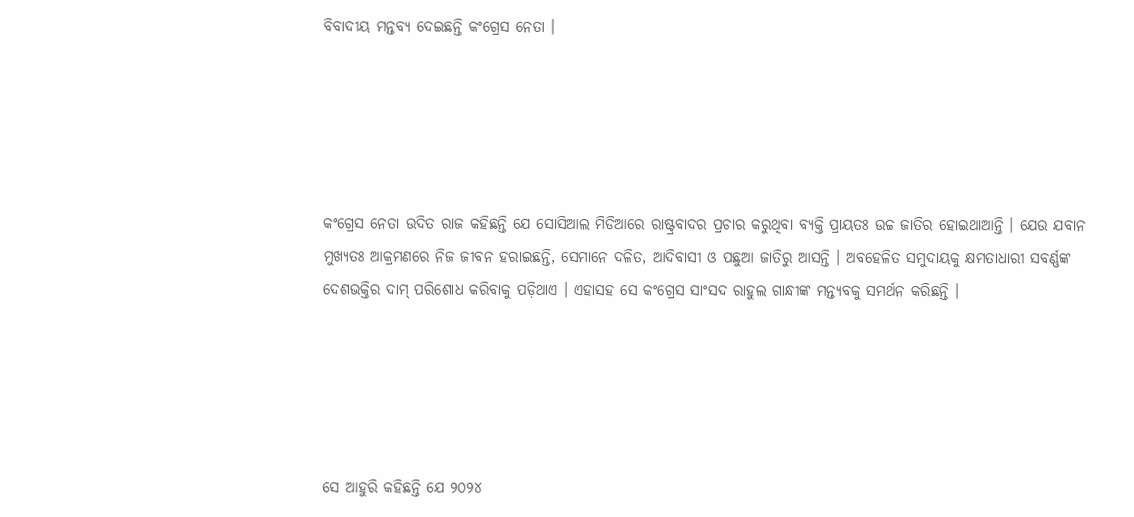ବିବାଦୀୟ ମନ୍ତବ୍ୟ ଦେଇଛନ୍ତି କଂଗ୍ରେସ ନେତା ।





କଂଗ୍ରେସ ନେତା ଉଦିତ ରାଜ କହିଛନ୍ତି ଯେ ସୋସିଆଲ ମିଡିଆରେ ରାଷ୍ଟ୍ରବାଦର ପ୍ରଚାର କରୁଥିବା ବ୍ୟକ୍ତି ପ୍ରାୟତଃ ଉଚ୍ଚ ଜାତିର ହୋଇଥାଆନ୍ତି । ଯେଉ ଯବାନ ମୁଖ୍ୟତଃ ଆକ୍ରମଣରେ ନିଜ ଜୀବନ ହରାଇଛନ୍ତି, ସେମାନେ ଦଳିତ, ଆଦିବାସୀ ଓ ପଛୁଆ ଜାତିରୁ ଆସନ୍ତି । ଅବହେଳିତ ସମୁଦାୟକୁ କ୍ଷମତାଧାରୀ ସବର୍ଣ୍ଣଙ୍କ ଦେଶଭକ୍ତିର ଦାମ୍ ପରିଶୋଧ କରିବାକୁ ପଡ଼ିଥାଏ । ଏହାସହ ସେ କଂଗ୍ରେସ ସାଂସଦ ରାହୁଲ ଗାନ୍ଧୀଙ୍କ ମନ୍ତ୍ୟବକୁ ସମର୍ଥନ କରିଛନ୍ତି ।





ସେ ଆହୁରି କହିଛନ୍ତି ଯେ ୨୦୨୪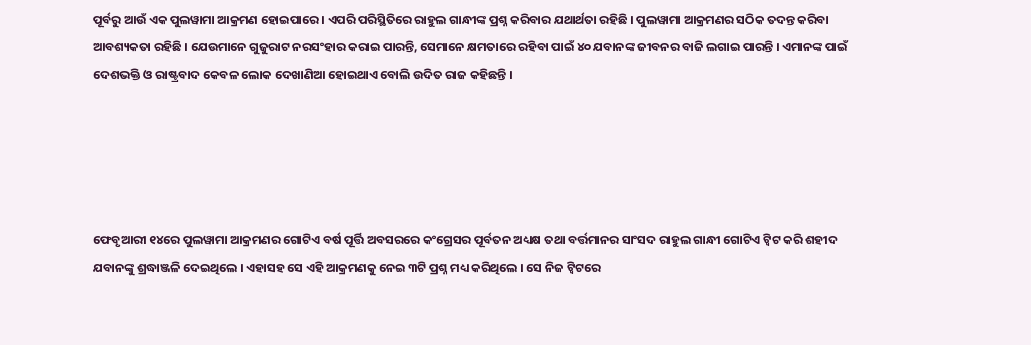ପୂର୍ବରୁ ଆଉଁ ଏକ ପୁଲୱାମା ଆକ୍ରମଣ ହୋଇପାରେ । ଏପରି ପରିସ୍ଥିତିରେ ରାହୁଲ ଗାନ୍ଧୀଙ୍କ ପ୍ରଶ୍ନ କରିବାର ଯଥାର୍ଥତା ରହିଛି । ପୁଲୱାମା ଆକ୍ରମଣର ସଠିକ ତଦନ୍ତ କରିବା ଆବଶ୍ୟକତା ରହିଛି । ଯେଉମାନେ ଗୁଜୁରାଟ ନରସଂହାର କରାଇ ପାରନ୍ତି, ସେମାନେ କ୍ଷମତାରେ ରହିବା ପାଇଁ ୪୦ ଯବାନଙ୍କ ଜୀବନର ବାଜି ଲଗାଇ ପାରନ୍ତି । ଏମାନଙ୍କ ପାଇଁ ଦେଶଭକ୍ତି ଓ ରାଷ୍ଟ୍ରବାଦ କେବଳ ଲୋକ ଦେଖାଣିଆ ହୋଇଥାଏ ବୋଲି ଉଦିତ ରାଜ କହିଛନ୍ତି ।





ଫେବୃଆରୀ ୧୪ରେ ପୁଲୱାମା ଆକ୍ରମଣର ଗୋଟିଏ ବର୍ଷ ପୂର୍ତ୍ତି ଅବସରରେ କଂଗ୍ରେସର ପୂର୍ବତନ ଅଧ୍ୟକ୍ଷ ତଥା ବର୍ତ୍ତମାନର ସାଂସଦ ରାହୁଲ ଗାନ୍ଧୀ ଗୋଟିଏ ଟ୍ୱିଟ କରି ଶହୀଦ ଯବାନଙ୍କୁ ଶ୍ରଦ୍ଧାଞ୍ଜଳି ଦେଇଥିଲେ । ଏହାସହ ସେ ଏହି ଆକ୍ରମଣକୁ ନେଇ ୩ଟି ପ୍ରଶ୍ନ ମଧ୍ୟ କରିଥିଲେ । ସେ ନିଜ ଟ୍ୱିଟରେ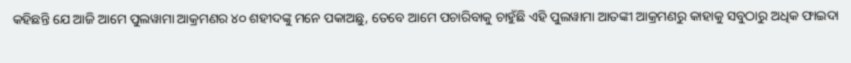କହିଛନ୍ତି ଯେ ଆଜି ଆମେ ପୁଲୱାମା ଆକ୍ରମଣର ୪୦ ଶହୀଦଙ୍କୁ ମନେ ପକାଅଛୁ, ତେବେ ଆମେ ପଚାରିବାକୁ ଚାହୁଁଛି ଏହି ପୁଲୱାମା ଆତଙ୍କୀ ଆକ୍ରମଣରୁ କାହାକୁ ସବୁଠାରୁ ଅଧିକ ଫାଇଦା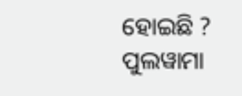ହୋଇଛି ? ପୁଲୱାମା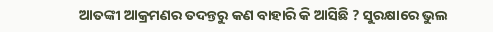ଆତଙ୍କୀ ଆକ୍ରମଣର ତଦନ୍ତରୁ କଣ ବାହାରି କି ଆସିଛି ? ସୁରକ୍ଷାରେ ଭୁଲ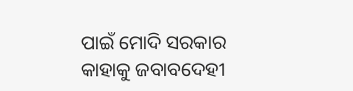ପାଇଁ ମୋଦି ସରକାର କାହାକୁ ଜବାବଦେହୀ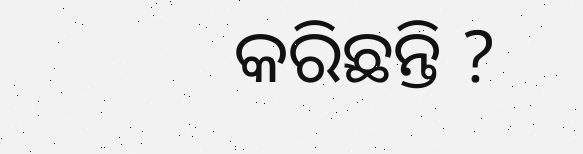କରିଛନ୍ତି ?